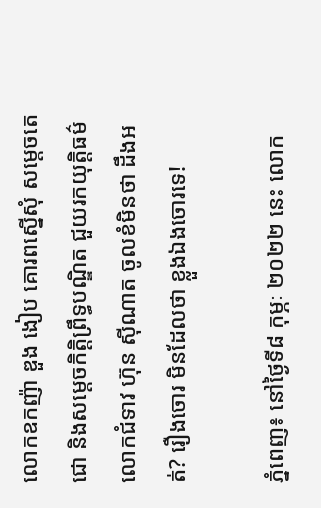លោកឧកញ៉ា ឌួង ងៀប គោរពស្នើសុំ សម្តេចតេជោ និងសម្តេចកិតិ្តព្រឹទ្ធបណ្ឌិត ជួយរកយុត្តិធម៌ លោកជំទាវ ហ៊ុន ស៊ីណាត ចូលខំមិនថា ដឹងអត់? រឿងចោរ មិនដែលថា ខ្លួងឯងចោរទេ!

ភ្នំពេញ៖ នៅថ្ងៃទី៨ កុម្ភៈ ២០២២ នេះ លោក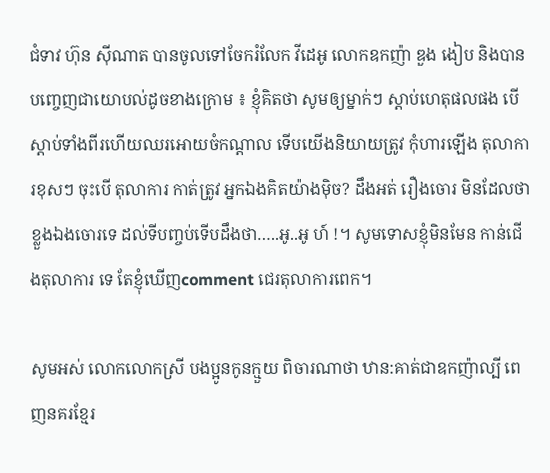ជំទាវ ហ៊ុន ស៊ីណាត បានចូលទៅចែករំលែក វីដេអូ លោកឧកញ៉ា ឌួង ងៀប និងបានបញ្ចេញជាយោបល់ដូចខាងក្រោម ៖ ខ្ញុំគិតថា សូមឲ្យម្នាក់ៗ ស្តាប់ហេតុផលផង បើស្តាប់ទាំងពីរហើយឈរអោយចំកណ្តាល ទើបយើងនិយាយត្រូវ កុំហារឡើង តុលាការខុសៗ ចុះបើ តុលាការ កាត់ត្រូវ អ្នកឯងគិតយ៉ាងម៉ិច? ដឹងអត់ រឿងចោរ មិនដែលថា ខ្លួងឯងចោរទេ ដល់ទីបញ្ចប់ទើបដឹងថា…..អូ..អូ ហ៍ !។ សូមទោសខ្ញុំមិនមែន កាន់ជើងតុលាការ ទេ តែខ្ញុំឃើញcomment ជេរតុលាការពេក។

សូមអស់ លោកលោកស្រី បងប្អូនកូនក្មួយ ពិចារណាថា ឋាន:គាត់ជាឧកញ៉ាល្បី ពេញនគរខ្មែរ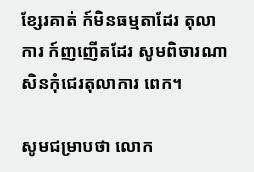ខ្សែរគាត់ ក៍មិនធម្មតាដែរ តុលាការ ក៍ញញើតដែរ សូមពិចារណា សិនកុំជេរតុលាការ ពេក។

សូមជម្រាបថា លោក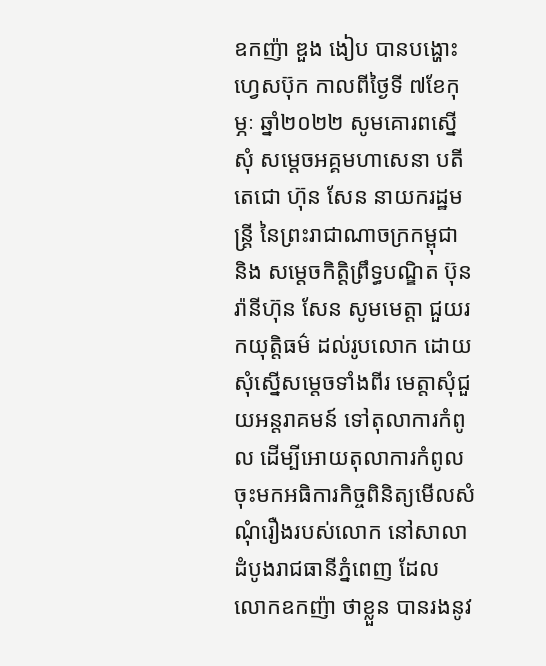ឧកញ៉ា ឌួង ងៀប បានបង្ហោះហ្វេសប៊ុក កាលពីថ្ងៃទី ៧ខែកុម្ភៈ ឆ្នាំ២០២២ សូមគោរពស្នើសុំ សម្តេចអគ្គមហាសេនា បតីតេជោ ហ៊ុន សែន នាយករដ្ឋមន្ត្រី នៃព្រះរាជាណាចក្រកម្ពុជា និង សម្តេចកិតិ្តព្រឹទ្ធបណ្ឌិត ប៊ុន រ៉ានីហ៊ុន សែន សូមមេត្តា ជួយរកយុត្តិធម៌ ដល់រូបលោក ដោយសុំស្នើសម្តេចទាំងពីរ មេត្តាសុំជួយអន្តរាគមន៍ ទៅតុលាការកំពូល ដើម្បីអោយតុលាការកំពូល ចុះមកអធិការកិច្ចពិនិត្យមើលសំណុំរឿងរបស់លោក នៅសាលាដំបូងរាជធានីភ្នំពេញ ដែល លោកឧកញ៉ា ថាខ្លួន បានរងនូវ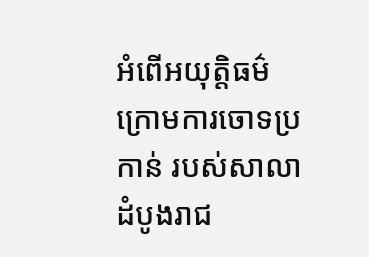អំពើអយុត្តិធម៌ ក្រោមការចោទប្រកាន់ របស់សាលាដំបូងរាជ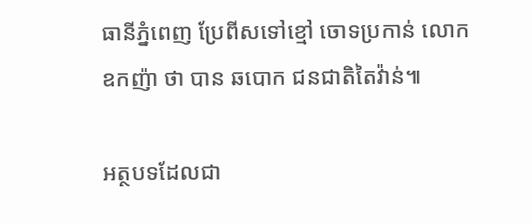ធានីភ្នំពេញ ប្រែពីសទៅខ្មៅ ចោទប្រកាន់ លោកឧកញ៉ា ថា បាន ឆបោក ជនជាតិតៃវ៉ាន់៕

អត្ថបទដែលជា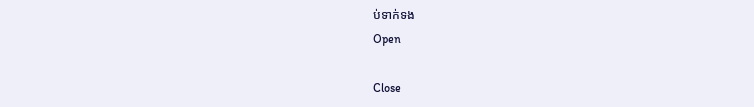ប់ទាក់ទង
Open

Close